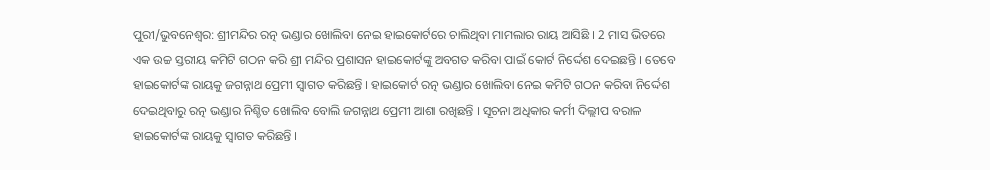ପୁରୀ/ଭୁବନେଶ୍ବର: ଶ୍ରୀମନ୍ଦିର ରତ୍ନ ଭଣ୍ଡାର ଖୋଲିବା ନେଇ ହାଇକୋର୍ଟରେ ଚାଲିଥିବା ମାମଲାର ରାୟ ଆସିଛି । 2 ମାସ ଭିତରେ ଏକ ଉଚ୍ଚ ସ୍ତରୀୟ କମିଟି ଗଠନ କରି ଶ୍ରୀ ମନ୍ଦିର ପ୍ରଶାସନ ହାଇକୋର୍ଟଙ୍କୁ ଅବଗତ କରିବା ପାଇଁ କୋର୍ଟ ନିର୍ଦ୍ଦେଶ ଦେଇଛନ୍ତି । ତେବେ ହାଇକୋର୍ଟଙ୍କ ରାୟକୁ ଜଗନ୍ନାଥ ପ୍ରେମୀ ସ୍ୱାଗତ କରିଛନ୍ତି । ହାଇକୋର୍ଟ ରତ୍ନ ଭଣ୍ଡାର ଖୋଲିବା ନେଇ କମିଟି ଗଠନ କରିବା ନିର୍ଦ୍ଦେଶ ଦେଇଥିବାରୁ ରତ୍ନ ଭଣ୍ଡାର ନିଶ୍ଚିତ ଖୋଲିବ ବୋଲି ଜଗନ୍ନାଥ ପ୍ରେମୀ ଆଶା ରଖିଛନ୍ତି । ସୂଚନା ଅଧିକାର କର୍ମୀ ଦିଲ୍ଲୀପ ବରାଳ ହାଇକୋର୍ଟଙ୍କ ରାୟକୁ ସ୍ୱାଗତ କରିଛନ୍ତି ।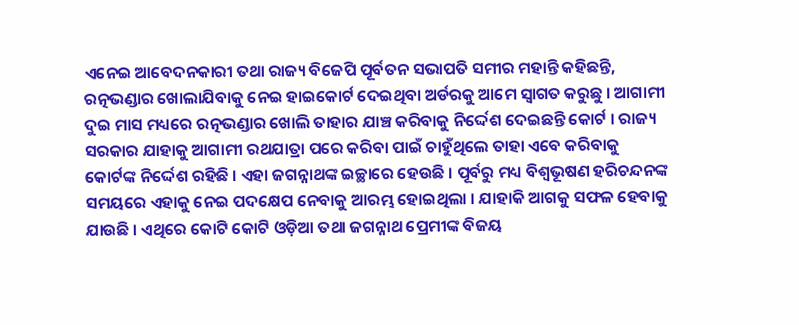ଏନେଇ ଆବେଦନକାରୀ ତଥା ରାଜ୍ୟ ବିଜେପି ପୂର୍ବତନ ସଭାପତି ସମୀର ମହାନ୍ତି କହିଛନ୍ତି, ରତ୍ନଭଣ୍ଡାର ଖୋଲାଯିବାକୁ ନେଇ ହାଇକୋର୍ଟ ଦେଇଥିବା ଅର୍ଡରକୁ ଆମେ ସ୍ବାଗତ କରୁଛୁ । ଆଗାମୀ ଦୁଇ ମାସ ମଧ୍ୟରେ ରତ୍ନଭଣ୍ଡାର ଖୋଲି ତାହାର ଯାଞ୍ଚ କରିବାକୁ ନିର୍ଦ୍ଦେଶ ଦେଇଛନ୍ତି କୋର୍ଟ । ରାଜ୍ୟ ସରକାର ଯାହାକୁ ଆଗାମୀ ରଥଯାତ୍ରା ପରେ କରିବା ପାଇଁ ଚାହୁଁଥିଲେ ତାହା ଏବେ କରିବାକୁ କୋର୍ଟଙ୍କ ନିର୍ଦ୍ଦେଶ ରହିଛି । ଏହା ଜଗନ୍ନାଥଙ୍କ ଇଚ୍ଛାରେ ହେଉଛି । ପୂର୍ବରୁ ମଧ୍ୟ ବିଶ୍ବଭୂଷଣ ହରିଚନ୍ଦନଙ୍କ ସମୟରେ ଏହାକୁ ନେଇ ପଦକ୍ଷେପ ନେବାକୁ ଆରମ୍ଭ ହୋଇଥିଲା । ଯାହାକି ଆଗକୁ ସଫଳ ହେବାକୁ ଯାଉଛି । ଏଥିରେ କୋଟି କୋଟି ଓଡ଼ିଆ ତଥା ଜଗନ୍ନାଥ ପ୍ରେମୀଙ୍କ ବିଜୟ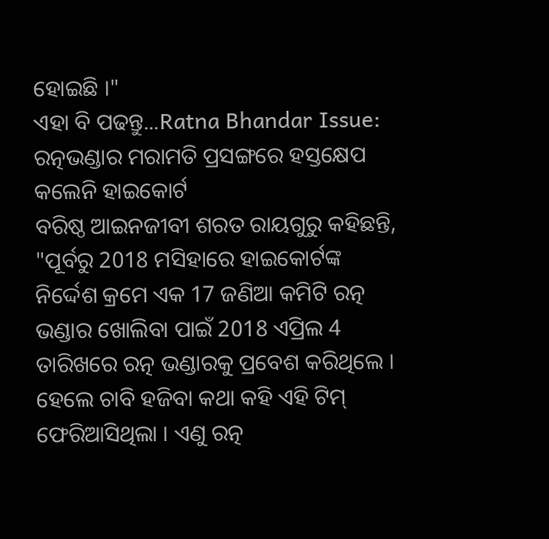ହୋଇଛି ।"
ଏହା ବି ପଢନ୍ତୁ...Ratna Bhandar Issue: ରତ୍ନଭଣ୍ଡାର ମରାମତି ପ୍ରସଙ୍ଗରେ ହସ୍ତକ୍ଷେପ କଲେନି ହାଇକୋର୍ଟ
ବରିଷ୍ଠ ଆଇନଜୀବୀ ଶରତ ରାୟଗୁରୁ କହିଛନ୍ତି, "ପୂର୍ବରୁ 2018 ମସିହାରେ ହାଇକୋର୍ଟଙ୍କ ନିର୍ଦ୍ଦେଶ କ୍ରମେ ଏକ 17 ଜଣିଆ କମିଟି ରତ୍ନ ଭଣ୍ଡାର ଖୋଲିବା ପାଇଁ 2018 ଏପ୍ରିଲ 4 ତାରିଖରେ ରତ୍ନ ଭଣ୍ଡାରକୁ ପ୍ରବେଶ କରିଥିଲେ । ହେଲେ ଚାବି ହଜିବା କଥା କହି ଏହି ଟିମ୍ ଫେରିଆସିଥିଲା । ଏଣୁ ରତ୍ନ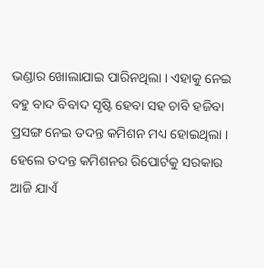ଭଣ୍ଡାର ଖୋଲାଯାଇ ପାରିନଥିଲା । ଏହାକୁ ନେଇ ବହୁ ବାଦ ବିବାଦ ସୃଷ୍ଟି ହେବା ସହ ଚାବି ହଜିବା ପ୍ରସଙ୍ଗ ନେଇ ତଦନ୍ତ କମିଶନ ମଧ୍ୟ ହୋଇଥିଲା । ହେଲେ ତଦନ୍ତ କମିଶନର ରିପୋର୍ଟକୁ ସରକାର ଆଜି ଯାଏଁ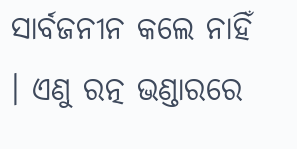ସାର୍ବଜନୀନ କଲେ ନାହିଁ । ଏଣୁ ରତ୍ନ ଭଣ୍ଡାରରେ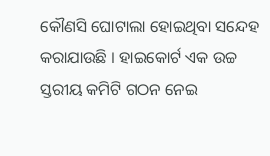କୌଣସି ଘୋଟାଲା ହୋଇଥିବା ସନ୍ଦେହ କରାଯାଉଛି । ହାଇକୋର୍ଟ ଏକ ଉଚ୍ଚ ସ୍ତରୀୟ କମିଟି ଗଠନ ନେଇ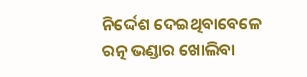ନିର୍ଦ୍ଦେଶ ଦେଇଥିବାବେଳେ ରତ୍ନ ଭଣ୍ଡାର ଖୋଲିବା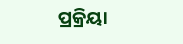ପ୍ରକ୍ରିୟା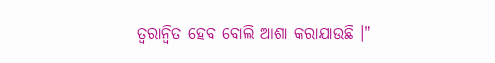ତ୍ୱରାନ୍ୱିତ ହେବ ବୋଲି ଆଶା କରାଯାଉଛି ।"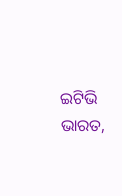ଇଟିଭି ଭାରତ,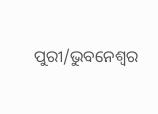ପୁରୀ/ଭୁବନେଶ୍ବର